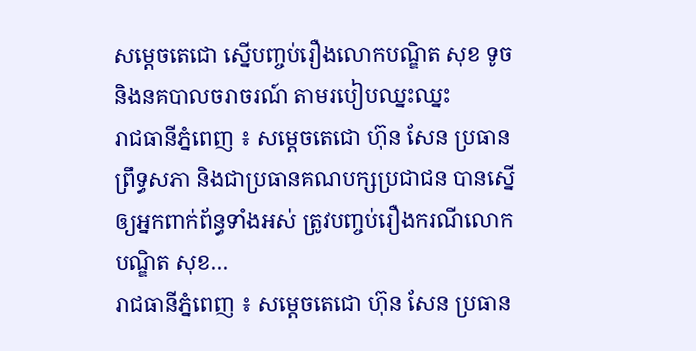សម្តេចតេជោ ស្នើបញ្ចប់រឿងលោកបណ្ឌិត សុខ ទូច និងនគបាលចរាចរណ៍ តាមរបៀបឈ្នះឈ្នះ
រាជធានីភ្នំពេញ ៖ សម្តេចតេជោ ហ៊ុន សែន ប្រធានព្រឹទ្ធសភា និងជាប្រធានគណបក្សប្រជាជន បានស្នើឲ្យអ្នកពាក់ព័ន្ធទាំងអស់ ត្រូវបញ្ចប់រឿងករណីលោកបណ្ឌិត សុខ…
រាជធានីភ្នំពេញ ៖ សម្តេចតេជោ ហ៊ុន សែន ប្រធាន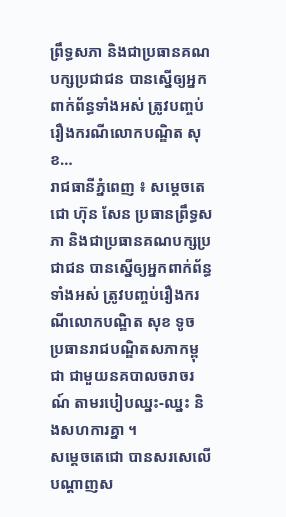ព្រឹទ្ធសភា និងជាប្រធានគណបក្សប្រជាជន បានស្នើឲ្យអ្នកពាក់ព័ន្ធទាំងអស់ ត្រូវបញ្ចប់រឿងករណីលោកបណ្ឌិត សុខ…
រាជធានីភ្នំពេញ ៖ សម្តេចតេជោ ហ៊ុន សែន ប្រធានព្រឹទ្ធសភា និងជាប្រធានគណបក្សប្រជាជន បានស្នើឲ្យអ្នកពាក់ព័ន្ធទាំងអស់ ត្រូវបញ្ចប់រឿងករណីលោកបណ្ឌិត សុខ ទូច ប្រធានរាជបណ្ឌិតសភាកម្ពុជា ជាមួយនគបាលចរាចរណ៍ តាមរបៀបឈ្នះ-ឈ្នះ និងសហការគ្នា ។
សម្តេចតេជោ បានសរសេលើបណ្តាញស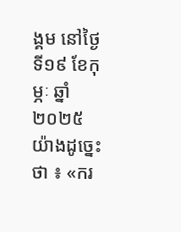ង្គម នៅថ្ងៃទី១៩ ខែកុម្ភៈ ឆ្នាំ២០២៥ យ៉ាងដូច្នេះថា ៖ «ករ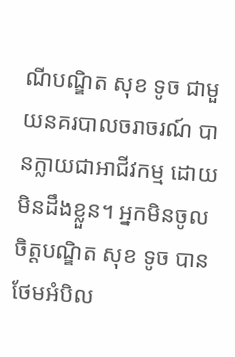ណីបណ្ឌិត សុខ ទូច ជាមួយនគរបាលចរាចរណ៍ បានក្លាយជាអាជីវកម្ម ដោយមិនដឹងខ្លួន។ អ្នកមិនចូលចិត្តបណ្ឌិត សុខ ទូច បានថែមអំបិល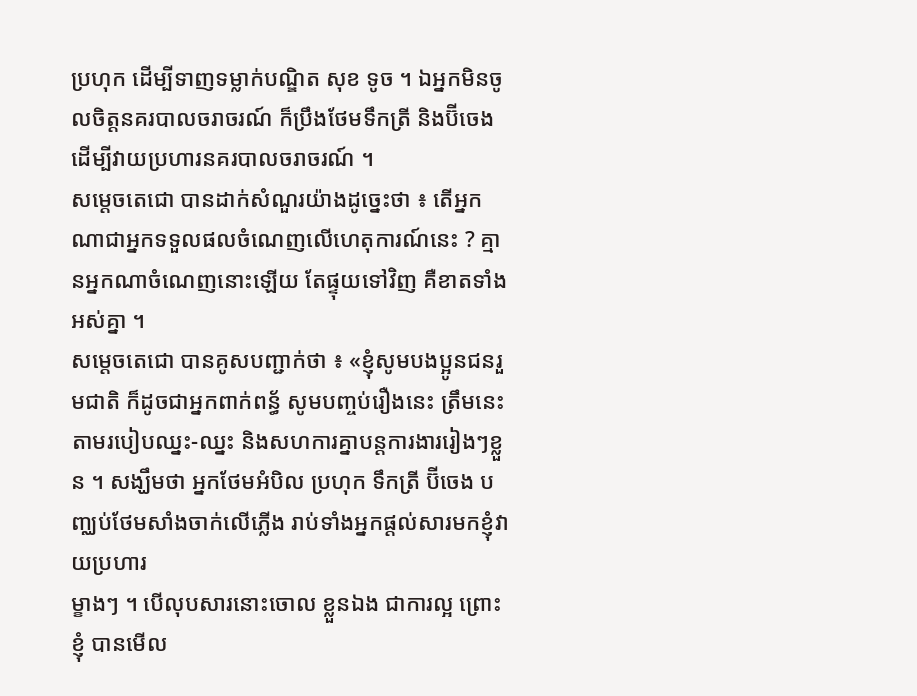ប្រហុក ដើម្បីទាញទម្លាក់បណ្ឌិត សុខ ទូច ។ ឯអ្នកមិនចូលចិត្តនគរបាលចរាចរណ៍ ក៏ប្រឹងថែមទឹកត្រី និងប៊ីចេង ដើម្បីវាយប្រហារនគរបាលចរាចរណ៍ ។
សម្តេចតេជោ បានដាក់សំណួរយ៉ាងដូច្នេះថា ៖ តើអ្នកណាជាអ្នកទទួលផលចំណេញលើហេតុការណ៍នេះ ? គ្មានអ្នកណាចំណេញនោះឡើយ តែផ្ទុយទៅវិញ គឺខាតទាំងអស់គ្នា ។
សម្តេចតេជោ បានគូសបញ្ជាក់ថា ៖ «ខ្ញុំសូមបងប្អូនជនរួមជាតិ ក៏ដូចជាអ្នកពាក់ពន្ធ័ សូមបញ្ចប់រឿងនេះ ត្រឹមនេះ តាមរបៀបឈ្នះ-ឈ្នះ និងសហការគ្នាបន្តការងាររៀងៗខ្លួន ។ សង្ឃឹមថា អ្នកថែមអំបិល ប្រហុក ទឹកត្រី ប៊ីចេង បញ្ឈប់ថែមសាំងចាក់លើភ្លើង រាប់ទាំងអ្នកផ្តល់សារមកខ្ញុំវាយប្រហារ
ម្ខាងៗ ។ បើលុបសារនោះចោល ខ្លួនឯង ជាការល្អ ព្រោះខ្ញុំ បានមើល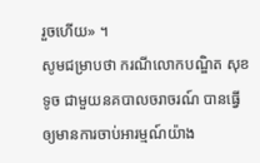រួចហើយ» ។
សូមជម្រាបថា ករណីលោកបណ្ឌិត សុខ ទូច ជាមួយនគបាលចរាចរណ៍ បានធ្វើឲ្យមានការចាប់អារម្មណ៍យ៉ាង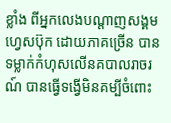ខ្លាំង ពីអ្នកលេងបណ្តាញសង្គមហ្វេសប៊ុក ដោយភាគច្រើន បានទម្លាក់កំហុសលើនគបាលរាចរណ៍ បានធ្វើទង្វើមិនគម្បីចំពោះ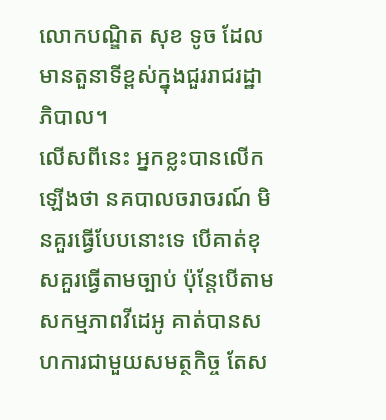លោកបណ្ឌិត សុខ ទូច ដែលមានតួនាទីខ្ពស់ក្នុងជួររាជរដ្ឋាភិបាល។
លើសពីនេះ អ្នកខ្លះបានលើកឡើងថា នគបាលចរាចរណ៍ មិនគួរធ្វើបែបនោះទេ បើគាត់ខុសគួរធ្វើតាមច្បាប់ ប៉ុន្តែបើតាមសកម្មភាពវីដេអូ គាត់បានសហការជាមួយសមត្ថកិច្ច តែស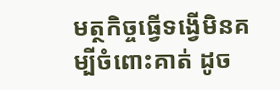មត្ថកិច្ចធ្វើទង្វើមិនគម្បីចំពោះគាត់ ដូច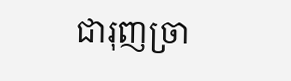ជារុញច្រា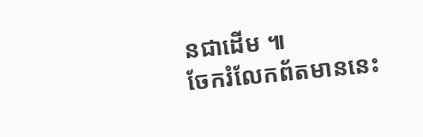នជាដើម ៕
ចែករំលែកព័តមាននេះ